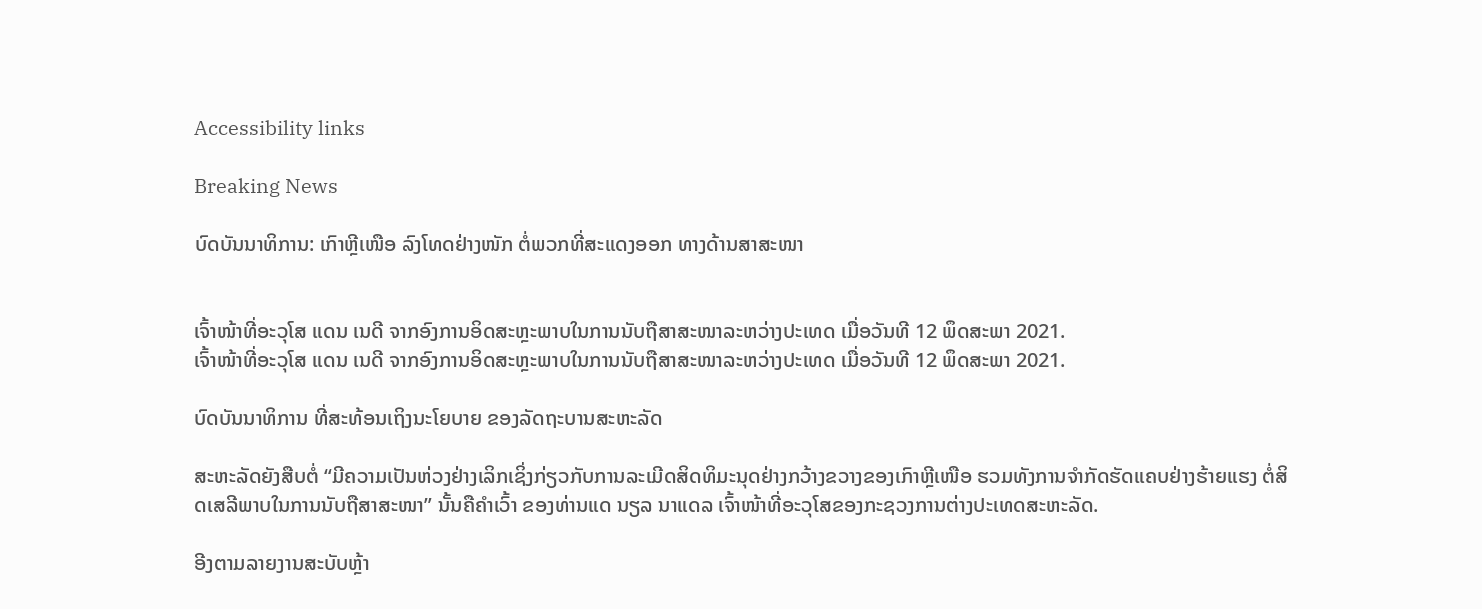Accessibility links

Breaking News

ບົດບັນນາທິການ: ເກົາຫຼີເໜືອ ລົງໂທດຢ່າງໜັກ ຕໍ່ພວກທີ່ສະແດງອອກ ທາງດ້ານສາສະໜາ


ເຈົ້າໜ້າທີ່ອະວຸໂສ ແດນ ເນດີ ຈາກອົງການອິດສະຫຼະພາບໃນການນັບຖືສາສະໜາລະຫວ່າງປະເທດ ເມື່ອວັນທີ 12 ພຶດສະພາ 2021.
ເຈົ້າໜ້າທີ່ອະວຸໂສ ແດນ ເນດີ ຈາກອົງການອິດສະຫຼະພາບໃນການນັບຖືສາສະໜາລະຫວ່າງປະເທດ ເມື່ອວັນທີ 12 ພຶດສະພາ 2021.

ບົດບັນນາທິການ ທີ່ສະທ້ອນເຖິງນະໂຍບາຍ ຂອງລັດຖະບານສະຫະລັດ

ສະຫະລັດຍັງສືບຕໍ່ “ມີຄວາມເປັນຫ່ວງຢ່າງເລິກເຊິ່ງກ່ຽວກັບການລະເມີດສິດທິມະນຸດຢ່າງກວ້າງຂວາງຂອງເກົາຫຼີເໜືອ ຮວມທັງການຈຳກັດຮັດແຄບຢ່າງຮ້າຍແຮງ ຕໍ່ສິດເສລີພາບໃນການນັບຖືສາສະໜາ” ນັ້ນຄືຄຳເວົ້າ ຂອງທ່ານແດ ນຽລ ນາແດລ ເຈົ້າໜ້າທີ່ອະວຸໂສຂອງກະຊວງການຕ່າງປະເທດສະຫະລັດ.

ອີງຕາມລາຍງານສະບັບຫຼ້າ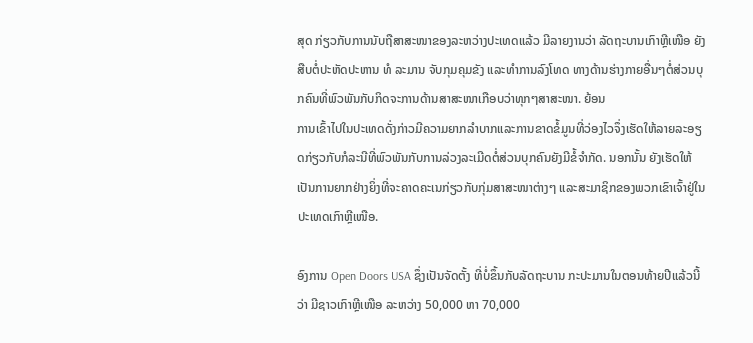ສຸດ ກ່ຽວກັບການນັບຖືສາສະໜາຂອງລະຫວ່າງປະເທດແລ້ວ ມີລາຍງານວ່າ ລັດຖະບານເກົາຫຼີເໜືອ ຍັງສືບຕໍ່ປະຫັດປະຫານ ທໍ ລະມານ ຈັບກຸມຄຸມຂັງ ແລະທຳການລົງໂທດ ທາງດ້ານຮ່າງກາຍອື່ນໆຕໍ່ສ່ວນບຸກຄົນທີ່ພົວພັນກັບກິດຈະການດ້ານສາສະໜາເກືອບວ່າທຸກໆສາສະໜາ. ຍ້ອນ
ການເຂົ້າໄປໃນປະເທດດັ່ງກ່າວມີຄວາມຍາກລຳບາກແລະການຂາດຂໍ້ມູນທີ່ວ່ອງໄວຈຶ່ງເຮັດໃຫ້ລາຍລະອຽດກ່ຽວກັບກໍລະນີທີ່ພົວພັນກັບການລ່ວງລະເມີດຕໍ່ສ່ວນບຸກຄົນຍັງມີຂໍ້ຈຳກັດ. ນອກນັ້ນ ຍັງເຮັດໃຫ້ເປັນການຍາກຢ່າງຍິ່ງທີ່ຈະຄາດຄະເນກ່ຽວກັບກຸ່ມສາສະໜາຕ່າງໆ ແລະສະມາຊິກຂອງພວກເຂົາເຈົ້າຢູ່ໃນປະເທດເກົາຫຼີເໜືອ.

ອົງການ Open Doors USA ຊຶ່ງເປັນຈັດຕັ້ງ ທີ່ບໍ່ຂຶ້ນກັບລັດຖະບານ ກະປະມານໃນຕອນທ້າຍປີແລ້ວນີ້ວ່າ ມີຊາວເກົາຫຼີເໜືອ ລະຫວ່າງ 50,000 ຫາ 70,000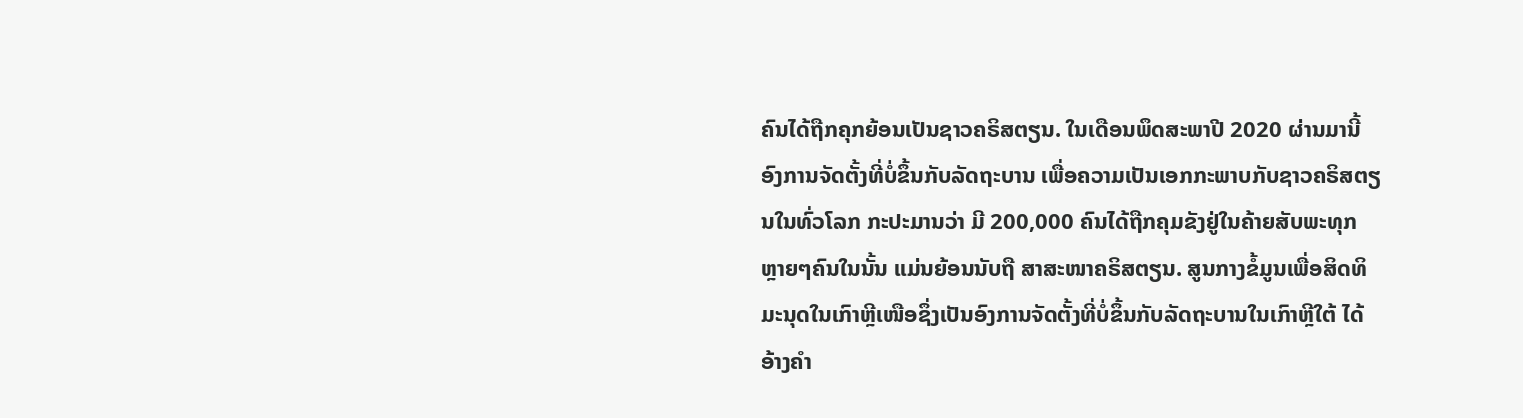ຄົນໄດ້ຖືກຄຸກຍ້ອນເປັນຊາວຄຣິສຕຽນ. ໃນເດືອນພຶດສະພາປີ 2020 ຜ່ານມານີ້ ອົງການຈັດຕັ້ງທີ່ບໍ່ຂຶ້ນກັບລັດຖະບານ ເພື່ອຄວາມເປັນເອກກະພາບກັບຊາວຄຣິສຕຽນໃນທົ່ວໂລກ ກະປະມານວ່າ ມີ 200,000 ຄົນໄດ້ຖືກຄຸມຂັງຢູ່ໃນຄ້າຍສັບພະທຸກ ຫຼາຍໆຄົນໃນນັ້ນ ແມ່ນຍ້ອນນັບຖື ສາສະໜາຄຣິສຕຽນ. ສູນກາງຂໍ້ມູນເພື່ອສິດທິມະນຸດໃນເກົາຫຼີເໜືອຊຶ່ງເປັນອົງການຈັດຕັ້ງທີ່ບໍ່ຂຶ້ນກັບລັດຖະບານໃນເກົາຫຼີໃຕ້ ໄດ້ອ້າງຄຳ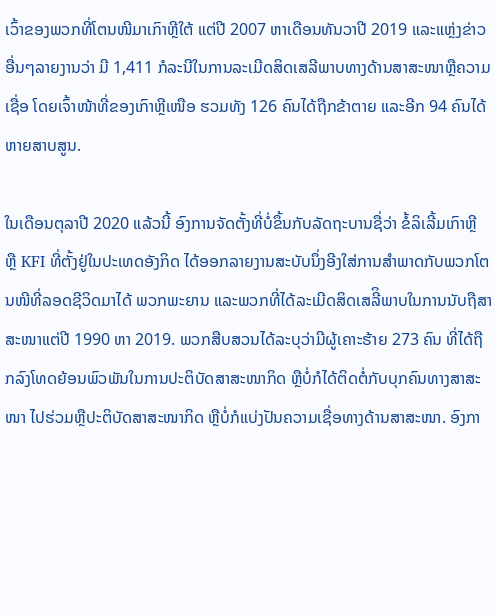ເວົ້າຂອງພວກທີ່ໂຕນໜີມາເກົາຫຼີໃຕ້ ແຕ່ປີ 2007 ຫາເດືອນທັນວາປີ 2019 ແລະແຫຼ່ງຂ່າວອື່ນໆລາຍງານວ່າ ມີ 1,411 ກໍລະນີໃນການລະເມີດສິດເສລີພາບທາງດ້ານສາສະໜາຫຼືຄວາມເຊື່ອ ໂດຍເຈົ້າໜ້າທີ່ຂອງເກົາຫຼີເໜືອ ຮວມທັງ 126 ຄົນໄດ້ຖືກຂ້າຕາຍ ແລະອີກ 94 ຄົນໄດ້ຫາຍສາບສູນ.

ໃນເດືອນຕຸລາປີ 2020 ແລ້ວນີ້ ອົງການຈັດຕັ້ງທີ່ບໍ່ຂຶ້ນກັບລັດຖະບານຊື່ວ່າ ຂໍ້ລິເລີ້ມເກົາຫຼີ ຫຼື KFI ທີ່ຕັ້ງຢູ່ໃນປະເທດອັງກິດ ໄດ້ອອກລາຍງານສະບັບນຶ່ງອີງໃສ່ການສຳພາດກັບພວກໂຕນໜີທີ່ລອດຊີວິດມາໄດ້ ພວກພະຍານ ແລະພວກທີ່ໄດ້ລະເມີດສິດເສລີິພາບໃນການນັບຖືສາສະໜາແຕ່ປີ 1990 ຫາ 2019. ພວກສືບສວນໄດ້ລະບຸວ່າມີຜູ້ເຄາະຮ້າຍ 273 ຄົນ ທີ່ໄດ້ຖືກລົງໂທດຍ້ອນພົວພັນໃນການປະຕິບັດສາສະໜາກິດ ຫຼືບໍ່ກໍໄດ້ຕິດຕໍ່ກັບບຸກຄົນທາງສາສະໜາ ໄປຮ່ວມຫຼືປະຕິບັດສາສະໜາກິດ ຫຼືບໍ່ກໍແບ່ງປັນຄວາມເຊື່ອທາງດ້ານສາສະໜາ. ອົງກາ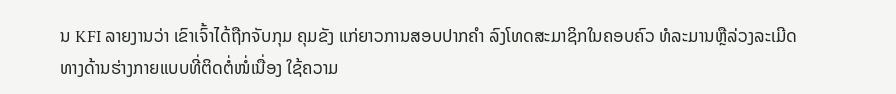ນ KFI ລາຍງານວ່າ ເຂົາເຈົ້າໄດ້ຖືກຈັບກຸມ ຄຸມຂັງ ແກ່ຍາວການສອບປາກຄໍາ ລົງໂທດສະມາຊິກໃນຄອບຄົວ ທໍລະມານຫຼືລ່ວງລະເມີດທາງດ້ານຮ່າງກາຍແບບທີ່ຕິດຕໍ່ໜໍ່ເນື່ອງ ໃຊ້ຄວາມ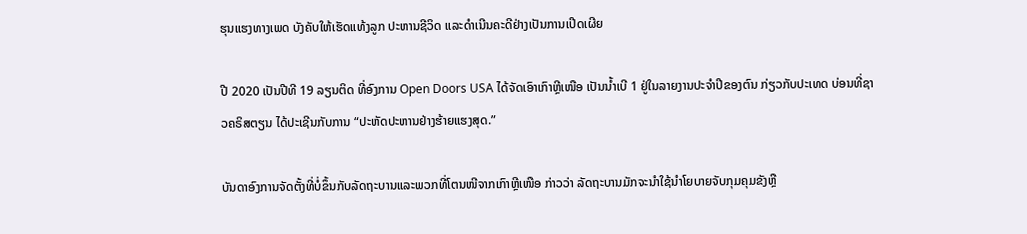ຮຸນແຮງທາງເພດ ບັງຄັບໃຫ້ເຮັດແທ້ງລູກ ປະຫານຊີວິດ ແລະດຳເນີນຄະດີຢ່າງເປັນການເປີດເຜີຍ

ປີ 2020 ເປັນປີທີ 19 ລຽນຕິດ ທີ່ອົງການ Open Doors USA ໄດ້ຈັດເອົາເກົາຫຼີເໜືອ ເປັນນ້ຳເບີ 1 ຢູ່ໃນລາຍງານປະຈຳປີຂອງຕົນ ກ່ຽວກັບປະເທດ ບ່ອນທີ່ຊາວຄຣິສຕຽນ ໄດ້ປະເຊີນກັບການ “ປະຫັດປະຫານຢ່າງຮ້າຍແຮງສຸດ.”

ບັນດາອົງການຈັດຕັ້ງທີ່ບໍ່ຂຶ້ນກັບລັດຖະບານແລະພວກທີ່ໂຕນໜີຈາກເກົາຫຼີເໜືອ ກ່າວວ່າ ລັດຖະບານມັກຈະນຳໃຊ້ນຳໂຍບາຍຈັບກຸມຄຸມຂັງຫຼື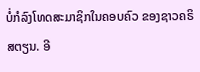ບໍ່ກໍລົງໂທດສະມາຊິກໃນຄອບຄົວ ຂອງຊາວຄຣິສຕຽນ. ອີ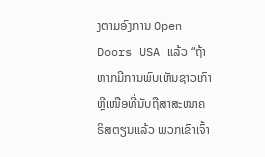ງຕາມອົງການ Open Doors USA ແລ້ວ “ຖ້າຫາກມີການພົບເຫັນຊາວເກົາຫຼີເໜືອທີ່ນັບຖືສາສະໜາຄຣິສຕຽນແລ້ວ ພວກເຂົາເຈົ້າ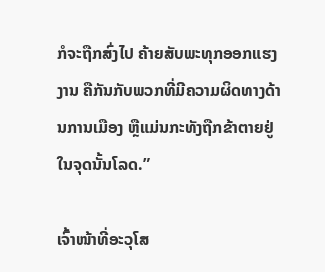ກໍຈະຖືກສົ່ງໄປ ຄ້າຍສັບພະທຸກອອກແຮງງານ ຄືກັນກັບພວກທີ່ມີຄວາມຜິດທາງດ້ານການເມືອງ ຫຼືແມ່ນກະທັງຖືກຂ້າຕາຍຢູ່ໃນຈຸດນັ້ນໂລດ.”

ເຈົ້າໜ້າທີ່ອະວຸໂສ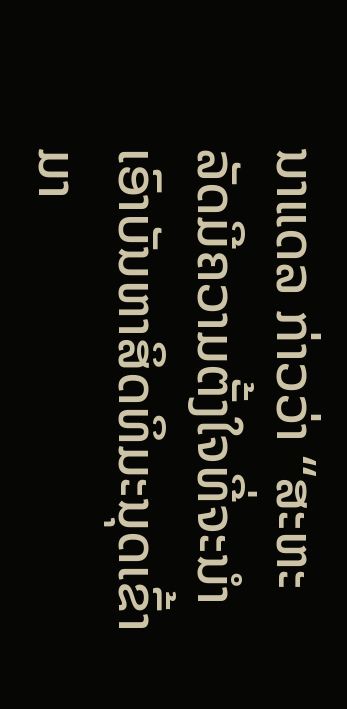ນາແດລ ກ່າວວ່າ “ສະຫະລັດມີຄວາມຕັ້ງໃຈທີ່ຈະນຳເອົາບັນຫາສິດທິມະນຸດເຂົ້າມາ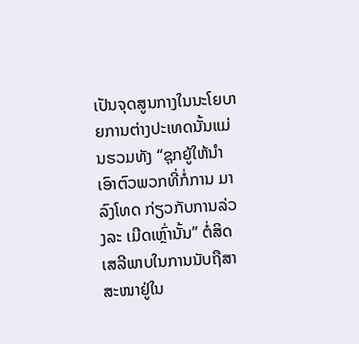ເປັນຈຸດສູນກາງໃນນະໂຍບາຍການຕ່າງປະເທດນັ້ນແມ່ນຮວມທັງ “ຊຸກຍູ້ໃຫ້ນຳເອົາຕົວພວກທີ່ກໍ່ການ ມາລົງໂທດ ກ່ຽວກັບການລ່ວງລະ ເມີດເຫຼົ່ານັ້ນ” ຕໍ່ສິດເສລີພາບໃນການນັບຖືສາສະໜາຢູ່ໃນ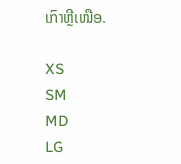ເກົາຫຼີເໜືອ.

XS
SM
MD
LG